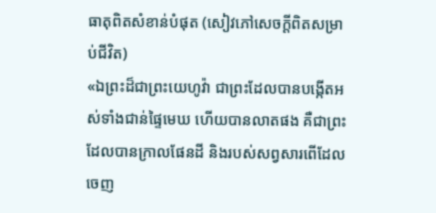ធាតុពិតសំខាន់បំផុត (សៀវភៅសេចក្ដីពិតសម្រាប់ជីវិត)
«ឯព្រះដ៏ជាព្រះយេហូវ៉ា ជាព្រះដែលបានបង្កើតអស់ទាំងជាន់ផ្ទៃមេឃ ហើយបានលាតផង គឺជាព្រះដែលបានក្រាលផែនដី និងរបស់សព្វសារពើដែលចេញ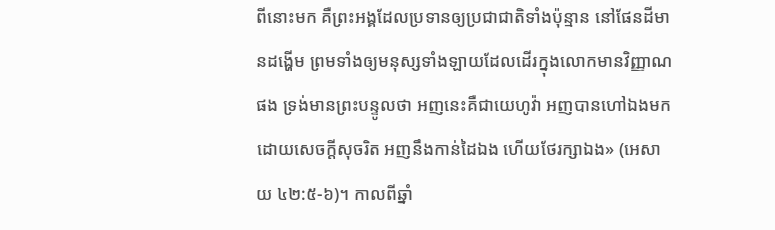ពីនោះមក គឺព្រះអង្គដែលប្រទានឲ្យប្រជាជាតិទាំងប៉ុន្មាន នៅផែនដីមានដង្ហើម ព្រមទាំងឲ្យមនុស្សទាំងឡាយដែលដើរក្នុងលោកមានវិញ្ញាណផង ទ្រង់មានព្រះបន្ទូលថា អញនេះគឺជាយេហូវ៉ា អញបានហៅឯងមកដោយសេចក្តីសុចរិត អញនឹងកាន់ដៃឯង ហើយថែរក្សាឯង» (អេសាយ ៤២:៥-៦)។ កាលពីឆ្នាំ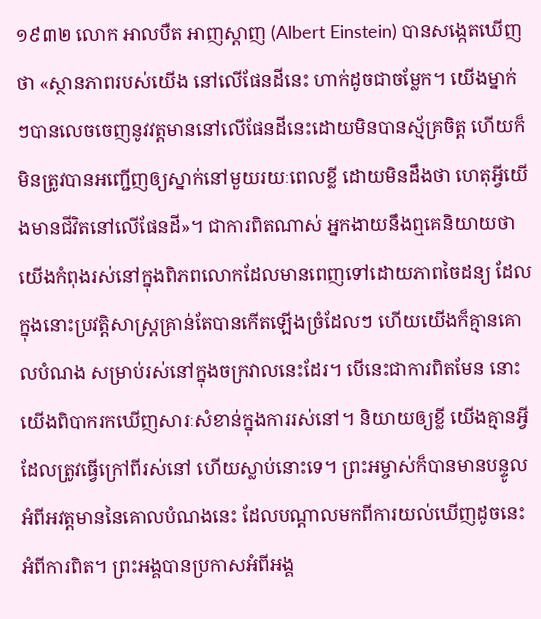១៩៣២ លោក អាលបឺត អាញស្តាញ (Albert Einstein) បានសង្កេតឃើញថា «ស្ថានភាពរបស់យើង នៅលើផែនដីនេះ ហាក់ដូចជាចម្លែក។ យើងម្នាក់ៗបានលេចចេញនូវវត្តមាននៅលើផែនដីនេះដោយមិនបានស្ម័គ្រចិត្ត ហើយក៏មិនត្រូវបានអញ្ជើញឲ្យស្នាក់នៅមួយរយៈពេលខ្លី ដោយមិនដឹងថា ហេតុអ្វីយើងមានជីវិតនៅលើផែនដី»។ ជាការពិតណាស់ អ្នកងាយនឹងឮគេនិយាយថា យើងកំពុងរស់នៅក្នុងពិភពលោកដែលមានពេញទៅដោយភាពចៃដន្យ ដែលក្នុងនោះប្រវត្តិសាស្ត្រគ្រាន់តែបានកើតឡើងច្រំដែលៗ ហើយយើងក៏គ្មានគោលបំណង សម្រាប់រស់នៅក្នុងចក្រវាលនេះដែរ។ បើនេះជាការពិតមែន នោះយើងពិបាករកឃើញសារៈសំខាន់ក្នុងការរស់នៅ។ និយាយឲ្យខ្លី យើងគ្មានអ្វីដែលត្រូវធ្វើក្រៅពីរស់នៅ ហើយស្លាប់នោះទេ។ ព្រះអម្ចាស់ក៏បានមានបន្ទូលអំពីអវត្តមាននៃគោលបំណងនេះ ដែលបណ្ដាលមកពីការយល់ឃើញដូចនេះ អំពីការពិត។ ព្រះអង្គបានប្រកាសអំពីអង្គ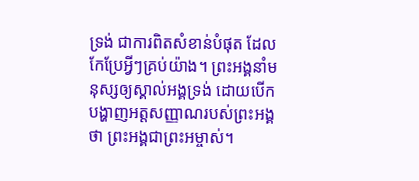ទ្រង់ ជាការពិតសំខាន់បំផុត ដែលកែប្រែអ្វីៗគ្រប់យ៉ាង។ ព្រះអង្គនាំមនុស្សឲ្យស្គាល់អង្គទ្រង់ ដោយបើកបង្ហាញអត្តសញ្ញាណរបស់ព្រះអង្គថា ព្រះអង្គជាព្រះអម្ចាស់។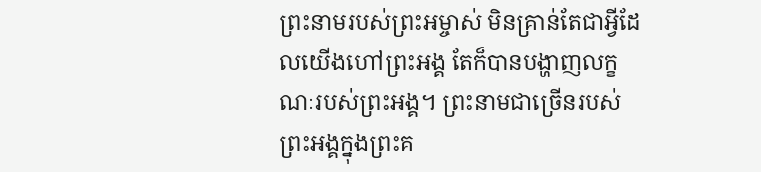ព្រះនាមរបស់ព្រះអម្ចាស់ មិនគ្រាន់តែជាអ្វីដែលយើងហៅព្រះអង្គ តែក៏បានបង្ហាញលក្ខណៈរបស់ព្រះអង្គ។ ព្រះនាមជាច្រើនរបស់ព្រះអង្គក្នុងព្រះគ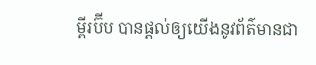ម្ពីរប៊ីប បានផ្តល់ឲ្យយើងនូវព័ត៌មានជា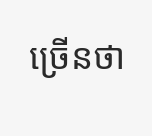ច្រើនថា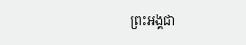ព្រះអង្គជា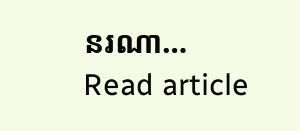នរណា…
Read article